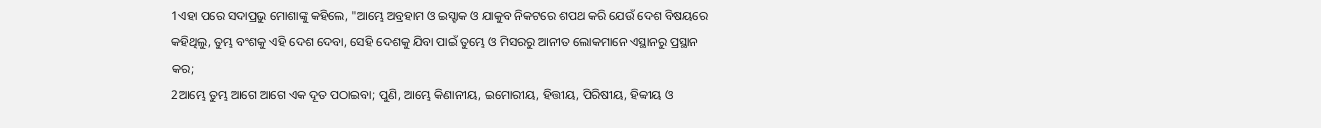1ଏହା ପରେ ସଦାପ୍ରଭୁ ମୋଶାଙ୍କୁ କହିଲେ, "ଆମ୍ଭେ ଅବ୍ରହାମ ଓ ଇସ୍ହାକ ଓ ଯାକୁବ ନିକଟରେ ଶପଥ କରି ଯେଉଁ ଦେଶ ବିଷୟରେ କହିଥିଲୁ, ତୁମ୍ଭ ବଂଶକୁ ଏହି ଦେଶ ଦେବା, ସେହି ଦେଶକୁ ଯିବା ପାଇଁ ତୁମ୍ଭେ ଓ ମିସରରୁ ଆନୀତ ଲୋକମାନେ ଏସ୍ଥାନରୁ ପ୍ରସ୍ଥାନ କର;
2ଆମ୍ଭେ ତୁମ୍ଭ ଆଗେ ଆଗେ ଏକ ଦୂତ ପଠାଇବା; ପୁଣି, ଆମ୍ଭେ କିଣାନୀୟ, ଇମୋରୀୟ, ହିତ୍ତୀୟ, ପିରିଷୀୟ, ହିବ୍ବୀୟ ଓ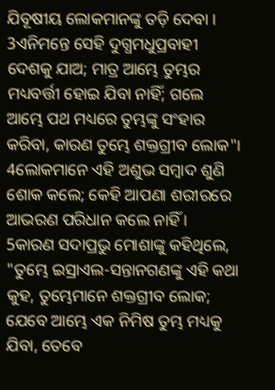ଯିବୂଷୀୟ ଲୋକମାନଙ୍କୁ ତଡ଼ି ଦେବା ।
3ଏନିମନ୍ତେ ସେହି ଦୁଗ୍ଧମଧୁପ୍ରବାହୀ ଦେଶକୁ ଯାଅ; ମାତ୍ର ଆମ୍ଭେ ତୁମ୍ଭର ମଧ୍ୟବର୍ତ୍ତୀ ହୋଇ ଯିବା ନାହିଁ; ଗଲେ ଆମ୍ଭେ ପଥ ମଧ୍ୟରେ ତୁମ୍ଭଙ୍କୁ ସଂହାର କରିବା, କାରଣ ତୁମ୍ଭେ ଶକ୍ତଗ୍ରୀବ ଲୋକ"।
4ଲୋକମାନେ ଏହି ଅଶୁଭ ସମ୍ବାଦ ଶୁଣି ଶୋକ କଲେ; କେହି ଆପଣା ଶରୀରରେ ଆଭରଣ ପରିଧାନ କଲେ ନାହିଁ ।
5କାରଣ ସଦାପ୍ରଭୁ ମୋଶାଙ୍କୁ କହିଥିଲେ, "ତୁମ୍ଭେ ଇସ୍ରାଏଲ-ସନ୍ତାନଗଣଙ୍କୁ ଏହି କଥା କୁହ, ତୁମ୍ଭେମାନେ ଶକ୍ତଗ୍ରୀବ ଲୋକ; ଯେବେ ଆମ୍ଭେ ଏକ ନିମିଷ ତୁମ୍ଭ ମଧ୍ୟକୁ ଯିବା, ତେବେ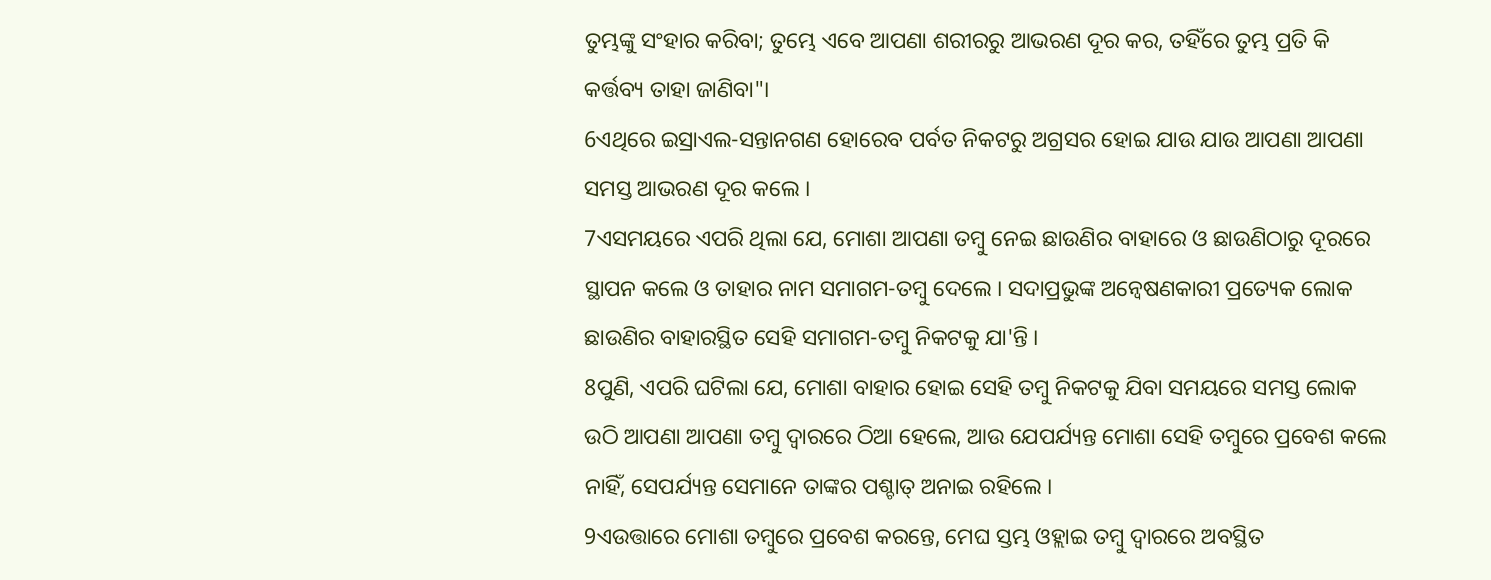ତୁମ୍ଭଙ୍କୁ ସଂହାର କରିବା; ତୁମ୍ଭେ ଏବେ ଆପଣା ଶରୀରରୁ ଆଭରଣ ଦୂର କର, ତହିଁରେ ତୁମ୍ଭ ପ୍ରତି କି କର୍ତ୍ତବ୍ୟ ତାହା ଜାଣିବା"।
6ଏଥିରେ ଇସ୍ରାଏଲ-ସନ୍ତାନଗଣ ହୋରେବ ପର୍ବତ ନିକଟରୁ ଅଗ୍ରସର ହୋଇ ଯାଉ ଯାଉ ଆପଣା ଆପଣା ସମସ୍ତ ଆଭରଣ ଦୂର କଲେ ।
7ଏସମୟରେ ଏପରି ଥିଲା ଯେ, ମୋଶା ଆପଣା ତମ୍ବୁ ନେଇ ଛାଉଣିର ବାହାରେ ଓ ଛାଉଣିଠାରୁ ଦୂରରେ ସ୍ଥାପନ କଲେ ଓ ତାହାର ନାମ ସମାଗମ-ତମ୍ବୁ ଦେଲେ । ସଦାପ୍ରଭୁଙ୍କ ଅନ୍ୱେଷଣକାରୀ ପ୍ରତ୍ୟେକ ଲୋକ ଛାଉଣିର ବାହାରସ୍ଥିତ ସେହି ସମାଗମ-ତମ୍ବୁ ନିକଟକୁ ଯା'ନ୍ତି ।
8ପୁଣି, ଏପରି ଘଟିଲା ଯେ, ମୋଶା ବାହାର ହୋଇ ସେହି ତମ୍ବୁ ନିକଟକୁ ଯିବା ସମୟରେ ସମସ୍ତ ଲୋକ ଉଠି ଆପଣା ଆପଣା ତମ୍ବୁ ଦ୍ୱାରରେ ଠିଆ ହେଲେ, ଆଉ ଯେପର୍ଯ୍ୟନ୍ତ ମୋଶା ସେହି ତମ୍ବୁରେ ପ୍ରବେଶ କଲେ ନାହିଁ, ସେପର୍ଯ୍ୟନ୍ତ ସେମାନେ ତାଙ୍କର ପଶ୍ଚାତ୍ ଅନାଇ ରହିଲେ ।
9ଏଉତ୍ତାରେ ମୋଶା ତମ୍ବୁରେ ପ୍ରବେଶ କରନ୍ତେ, ମେଘ ସ୍ତମ୍ଭ ଓହ୍ଲାଇ ତମ୍ବୁ ଦ୍ୱାରରେ ଅବସ୍ଥିତ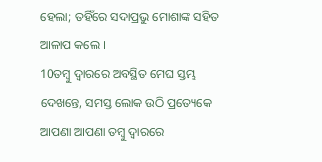ହେଲା; ତହିଁରେ ସଦାପ୍ରଭୁ ମୋଶାଙ୍କ ସହିତ ଆଳାପ କଲେ ।
10ତମ୍ବୁ ଦ୍ୱାରରେ ଅବସ୍ଥିତ ମେଘ ସ୍ତମ୍ଭ ଦେଖନ୍ତେ, ସମସ୍ତ ଲୋକ ଉଠି ପ୍ରତ୍ୟେକେ ଆପଣା ଆପଣା ତମ୍ବୁ ଦ୍ୱାରରେ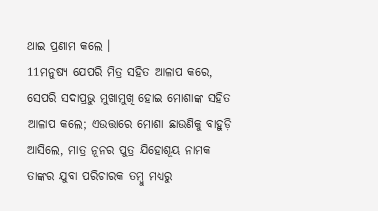ଥାଇ ପ୍ରଣାମ କଲେ ।
11ମନୁଷ୍ୟ ଯେପରି ମିତ୍ର ସହିତ ଆଳାପ କରେ, ସେପରି ସଦାପ୍ରଭୁ ମୁଖାମୁଖି ହୋଇ ମୋଶାଙ୍କ ସହିତ ଆଳାପ କଲେ; ଏଉତ୍ତାରେ ମୋଶା ଛାଉଣିକୁ ବାହୁଡ଼ି ଆସିଲେ, ମାତ୍ର ନୂନର ପୁତ୍ର ଯିହୋଶୂୟ ନାମକ ତାଙ୍କର ଯୁବା ପରିଚାରକ ତମ୍ବୁ ମଧ୍ୟରୁ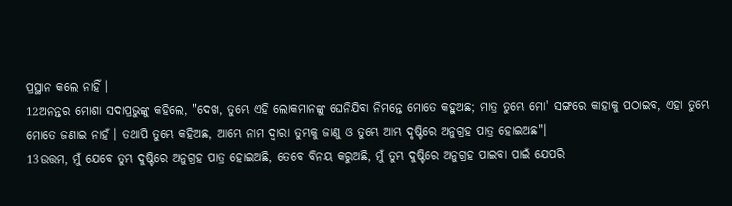ପ୍ରସ୍ଥାନ କଲେ ନାହିଁ ।
12ଅନନ୍ତର ମୋଶା ସଦାପ୍ରଭୁଙ୍କୁ କହିଲେ, "ଦେଖ, ତୁମ୍ଭେ ଏହି ଲୋକମାନଙ୍କୁ ଘେନିଯିବା ନିମନ୍ତେ ମୋତେ କହୁଅଛ; ମାତ୍ର ତୁମ୍ଭେ ମୋ' ସଙ୍ଗରେ କାହାକୁ ପଠାଇବ, ଏହା ତୁମ୍ଭେ ମୋତେ ଜଣାଇ ନାହଁ । ତଥାପି ତୁମ୍ଭେ କହିଅଛ, ଆମ୍ଭେ ନାମ ଦ୍ୱାରା ତୁମ୍ଭକୁ ଜାଣୁ ଓ ତୁମ୍ଭେ ଆମ୍ଭ ଦୃଷ୍ଟିରେ ଅନୁଗ୍ରହ ପାତ୍ର ହୋଇଅଛ"।
13ଉତ୍ତମ, ମୁଁ ଯେବେ ତୁମ୍ଭ ଦୁଷ୍ଟିରେ ଅନୁଗ୍ରହ ପାତ୍ର ହୋଇଅଛି, ତେବେ ବିନୟ କରୁଅଛି, ମୁଁ ତୁମ୍ଭ ଦୁଷ୍ଟିରେ ଅନୁଗ୍ରହ ପାଇବା ପାଇଁ ଯେପରି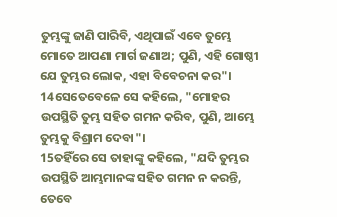ତୁମ୍ଭଙ୍କୁ ଜାଣି ପାରିବି, ଏଥିପାଇଁ ଏବେ ତୁମ୍ଭେ ମୋତେ ଆପଣା ମାର୍ଗ ଜଣାଅ; ପୁଣି, ଏହି ଗୋଷ୍ଠୀ ଯେ ତୁମ୍ଭର ଲୋକ, ଏହା ବିବେଚନା କର"।
14ସେତେବେଳେ ସେ କହିଲେ, "ମୋହର ଉପସ୍ଥିତି ତୁମ୍ଭ ସହିତ ଗମନ କରିବ, ପୁଣି, ଆମ୍ଭେ ତୁମ୍ଭକୁ ବିଶ୍ରାମ ଦେବା"।
15ତହିଁରେ ସେ ତାହାଙ୍କୁ କହିଲେ, "ଯଦି ତୁମ୍ଭର ଉପସ୍ଥିତି ଆମ୍ଭମାନଙ୍କ ସହିତ ଗମନ ନ କରନ୍ତି, ତେବେ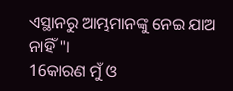ଏସ୍ଥାନରୁ ଆମ୍ଭମାନଙ୍କୁ ନେଇ ଯାଅ ନାହିଁ "।
16କାରଣ ମୁଁ ଓ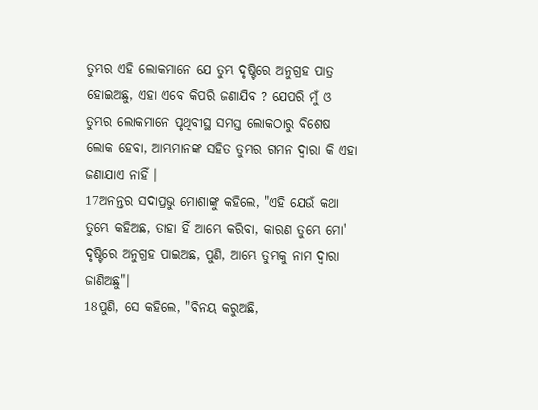ତୁମ୍ଭର ଏହି ଲୋକମାନେ ଯେ ତୁମ୍ଭ ଦୃଷ୍ଟିରେ ଅନୁଗ୍ରହ ପାତ୍ର ହୋଇଅଛୁ, ଏହା ଏବେ କିପରି ଜଣାଯିବ ? ଯେପରି ମୁଁ ଓ ତୁମ୍ଭର ଲୋକମାନେ ପୃଥିବୀସ୍ଥ ସମସ୍ତ ଲୋକଠାରୁ ବିଶେଷ ଲୋକ ହେବା, ଆମ୍ଭମାନଙ୍କ ସହିତ ତୁମ୍ଭର ଗମନ ଦ୍ୱାରା କି ଏହା ଜଣାଯାଏ ନାହିଁ ।
17ଅନନ୍ତର ସଦାପ୍ରଭୁ ମୋଶାଙ୍କୁ କହିଲେ, "ଏହି ଯେଉଁ କଥା ତୁମ୍ଭେ କହିଅଛ, ତାହା ହିଁ ଆମ୍ଭେ କରିବା, କାରଣ ତୁମ୍ଭେ ମୋ' ଦୃଷ୍ଟିରେ ଅନୁଗ୍ରହ ପାଇଅଛ, ପୁଣି, ଆମ୍ଭେ ତୁମ୍ଭକୁ ନାମ ଦ୍ୱାରା ଜାଣିଅଛୁ"।
18ପୁଣି, ସେ କହିଲେ, "ବିନୟ କରୁଅଛି,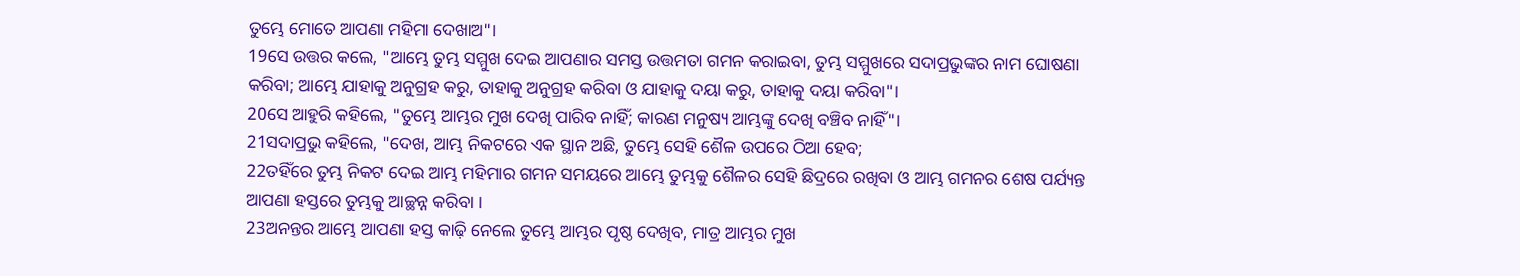ତୁମ୍ଭେ ମୋତେ ଆପଣା ମହିମା ଦେଖାଅ"।
19ସେ ଉତ୍ତର କଲେ, "ଆମ୍ଭେ ତୁମ୍ଭ ସମ୍ମୁଖ ଦେଇ ଆପଣାର ସମସ୍ତ ଉତ୍ତମତା ଗମନ କରାଇବା, ତୁମ୍ଭ ସମ୍ମୁଖରେ ସଦାପ୍ରଭୁଙ୍କର ନାମ ଘୋଷଣା କରିବା; ଆମ୍ଭେ ଯାହାକୁ ଅନୁଗ୍ରହ କରୁ, ତାହାକୁ ଅନୁଗ୍ରହ କରିବା ଓ ଯାହାକୁ ଦୟା କରୁ, ତାହାକୁ ଦୟା କରିବା"।
20ସେ ଆହୁରି କହିଲେ, "ତୁମ୍ଭେ ଆମ୍ଭର ମୁଖ ଦେଖି ପାରିବ ନାହିଁ; କାରଣ ମନୁଷ୍ୟ ଆମ୍ଭଙ୍କୁ ଦେଖି ବଞ୍ଚିବ ନାହିଁ"।
21ସଦାପ୍ରଭୁ କହିଲେ, "ଦେଖ, ଆମ୍ଭ ନିକଟରେ ଏକ ସ୍ଥାନ ଅଛି, ତୁମ୍ଭେ ସେହି ଶୈଳ ଉପରେ ଠିଆ ହେବ;
22ତହିଁରେ ତୁମ୍ଭ ନିକଟ ଦେଇ ଆମ୍ଭ ମହିମାର ଗମନ ସମୟରେ ଆମ୍ଭେ ତୁମ୍ଭକୁ ଶୈଳର ସେହି ଛିଦ୍ରରେ ରଖିବା ଓ ଆମ୍ଭ ଗମନର ଶେଷ ପର୍ଯ୍ୟନ୍ତ ଆପଣା ହସ୍ତରେ ତୁମ୍ଭକୁ ଆଚ୍ଛନ୍ନ କରିବା ।
23ଅନନ୍ତର ଆମ୍ଭେ ଆପଣା ହସ୍ତ କାଢ଼ି ନେଲେ ତୁମ୍ଭେ ଆମ୍ଭର ପୃଷ୍ଠ ଦେଖିବ, ମାତ୍ର ଆମ୍ଭର ମୁଖ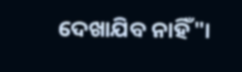ଦେଖାଯିବ ନାହିଁ"।